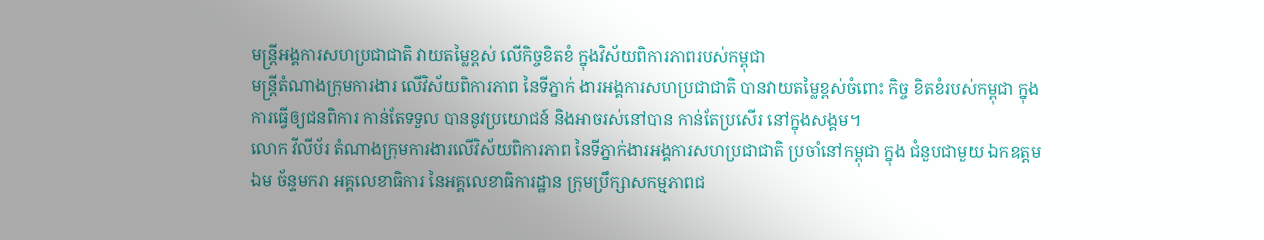មន្ត្រីអង្គការសហប្រជាជាតិ វាយតម្លៃខ្ពស់ លើកិច្ចខិតខំ ក្នុងវិស័យពិការភាពរបស់កម្ពុជា
មន្រ្តីតំណាងក្រុមការងារ លើវិស័យពិការភាព នៃទីភ្នាក់ ងារអង្គការសហប្រជាជាតិ បានវាយតម្លៃខ្ពស់ចំពោះ កិច្ច ខិតខំរបស់កម្ពុជា ក្នុងការធ្វើឲ្យជនពិការ កាន់តែទទួល បាននូវប្រយោជន៍ និងអាចរស់នៅបាន កាន់តែប្រសើរ នៅក្នុងសង្គម។
លោក វីលីប័រ តំណាងក្រុមការងារលើវិស័យពិការភាព នៃទីភ្នាក់ងារអង្គការសហប្រជាជាតិ ប្រចាំនៅកម្ពុជា ក្នុង ជំនួបជាមួយ ឯកឧត្តម ឯម ច័ន្ទមករា អគ្គលេខាធិការ នៃអគ្គលេខាធិការដ្ឋាន ក្រុមប្រឹក្សាសកម្មភាពជ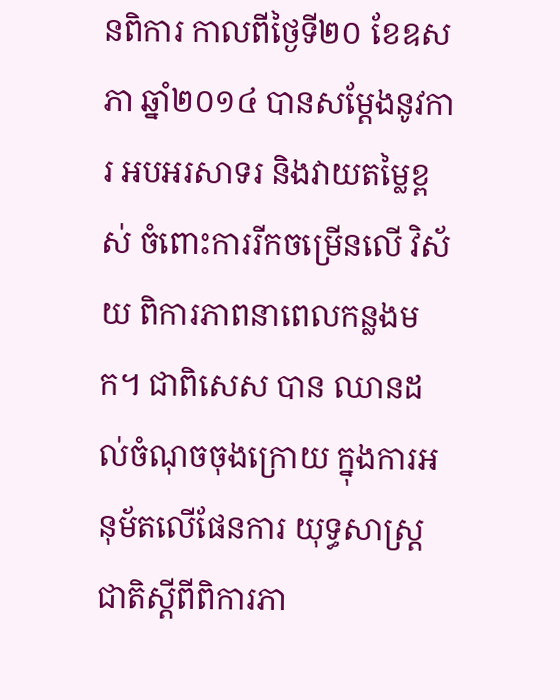នពិការ កាលពីថ្ងៃទី២០ ខែឧសភា ឆ្នាំ២០១៤ បានសម្តែងនូវការ អបអរសាទរ និងវាយតម្លៃខ្ពស់ ចំពោះការរីកចម្រើនលើ វិស័យ ពិការភាពនាពេលកន្លងមក។ ជាពិសេស បាន ឈានដល់ចំណុចចុងក្រោយ ក្នុងការអនុម័តលើផែនការ យុទ្ធសាស្រ្តជាតិស្តីពីពិការភា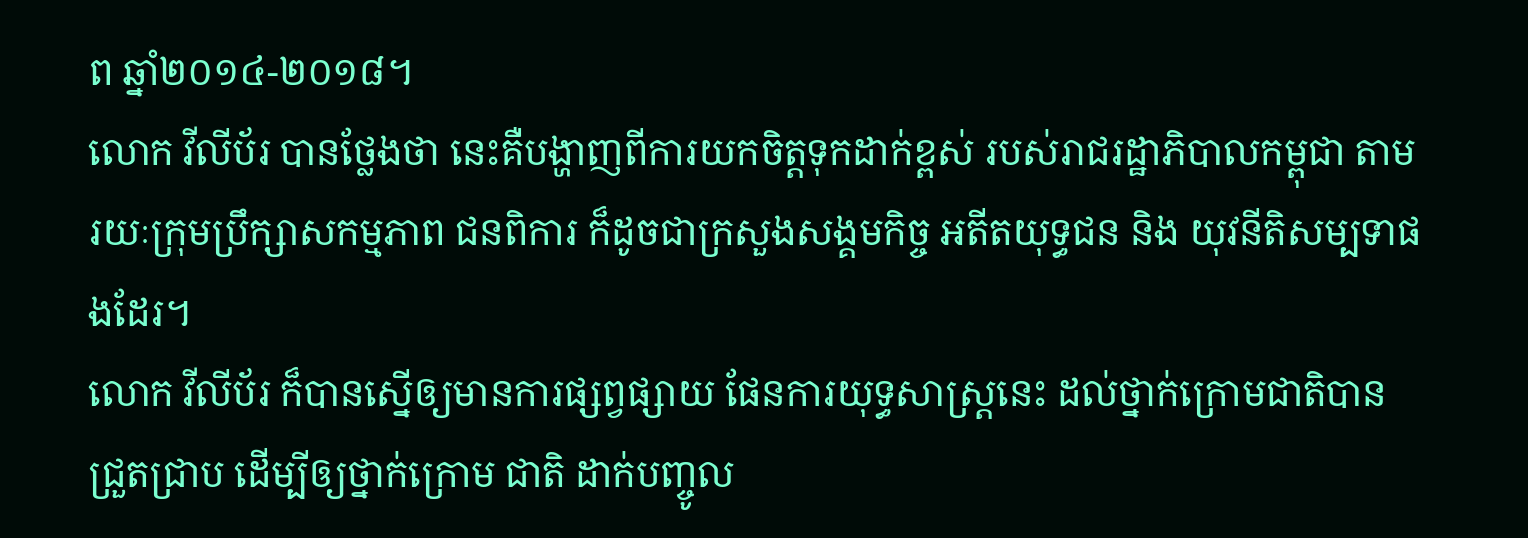ព ឆ្នាំ២០១៤-២០១៨។
លោក វីលីប័រ បានថ្លែងថា នេះគឺបង្ហាញពីការយកចិត្តទុកដាក់ខ្ពស់ របស់រាជរដ្ឋាភិបាលកម្ពុជា តាមរយៈក្រុមប្រឹក្សាសកម្មភាព ជនពិការ ក៏ដូចជាក្រសួងសង្គមកិច្ច អតីតយុទ្ធជន និង យុវនីតិសម្បទាផងដែរ។
លោក វីលីប័រ ក៏បានស្នើឲ្យមានការផ្សព្វផ្សាយ ផែនការយុទ្ធសាស្រ្តនេះ ដល់ថ្នាក់ក្រោមជាតិបានជ្រួតជ្រាប ដើម្បីឲ្យថ្នាក់ក្រោម ជាតិ ដាក់បញ្ចូល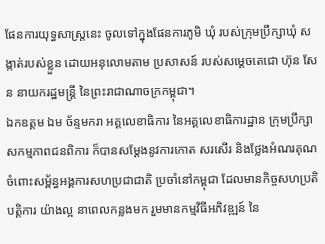ផែនការយុទ្ធសាស្រ្តនេះ ចូលទៅក្នុងផែនការភូមិ ឃុំ របស់ក្រុមប្រឹក្សាឃុំ សង្កាត់របស់ខ្លួន ដោយអនុលោមតាម ប្រសាសន៍ របស់សម្តេចតេជោ ហ៊ុន សែន នាយករដ្ឋមន្រ្តី នៃព្រះរាជាណាចក្រកម្ពុជា។
ឯកឧត្តម ឯម ច័ន្ទមករា អគ្គលេខាធិការ នៃអគ្គលេខាធិការដ្ឋាន ក្រុមប្រឹក្សាសកម្មភាពជនពិការ ក៏បានសម្តែងនូវការកោត សរសើរ និងថ្លែងអំណរគុណ ចំពោះសម្ព័ន្ធអង្គការសហប្រជាជាតិ ប្រចាំនៅកម្ពុជា ដែលមានកិច្ចសហប្រតិបត្តិការ យ៉ាងល្អ នាពេលកន្លងមក រួមមានកម្មវិធីអភិវឌ្ឍន៍ នៃ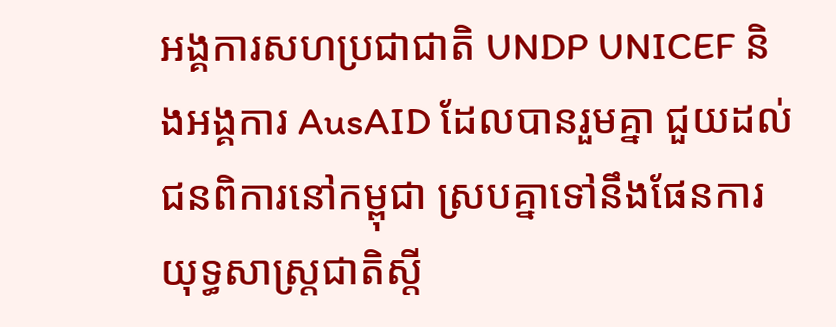អង្គការសហប្រជាជាតិ UNDP UNICEF និងអង្គការ AusAID ដែលបានរួមគ្នា ជួយដល់ជនពិការនៅកម្ពុជា ស្របគ្នាទៅនឹងផែនការ យុទ្ធសាស្ត្រជាតិស្តី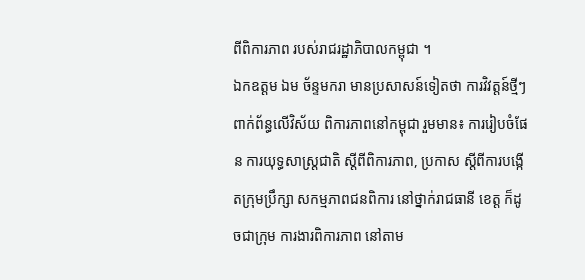ពីពិការភាព របស់រាជរដ្ឋាភិបាលកម្ពុជា ។
ឯកឧត្តម ឯម ច័ន្ទមករា មានប្រសាសន៍ទៀតថា ការវិវត្តន៍ថ្មីៗពាក់ព័ន្ធលើវិស័យ ពិការភាពនៅកម្ពុជា រួមមាន៖ ការរៀបចំផែន ការយុទ្ធសាស្រ្តជាតិ ស្តីពីពិការភាព, ប្រកាស ស្តីពីការបង្កើតក្រុមប្រឹក្សា សកម្មភាពជនពិការ នៅថ្នាក់រាជធានី ខេត្ត ក៏ដូចជាក្រុម ការងារពិការភាព នៅតាម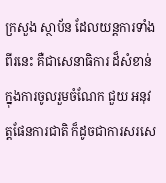ក្រសួង ស្ថាប័ន ដែលយន្តការទាំងពីរនេះ គឺជាសេនាធិការ ដ៏សំខាន់ក្នុងការចូលរួមចំណែក ជួយ អនុវត្តផែនការជាតិ ក៏ដូចជាការសរសេ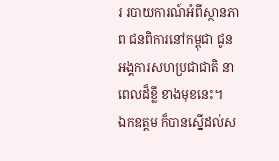រ របាយការណ៍អំពីស្ថានភាព ជនពិការនៅកម្ពុជា ជូនអង្គការសហប្រជាជាតិ នាពេលដ៏ខ្លី ខាងមុខនេះ។
ឯកឧត្តម ក៏បានស្នើដល់ស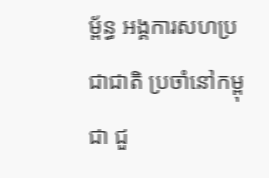ម្ព័ន្ធ អង្គការសហប្រជាជាតិ ប្រចាំនៅកម្ពុជា ជួ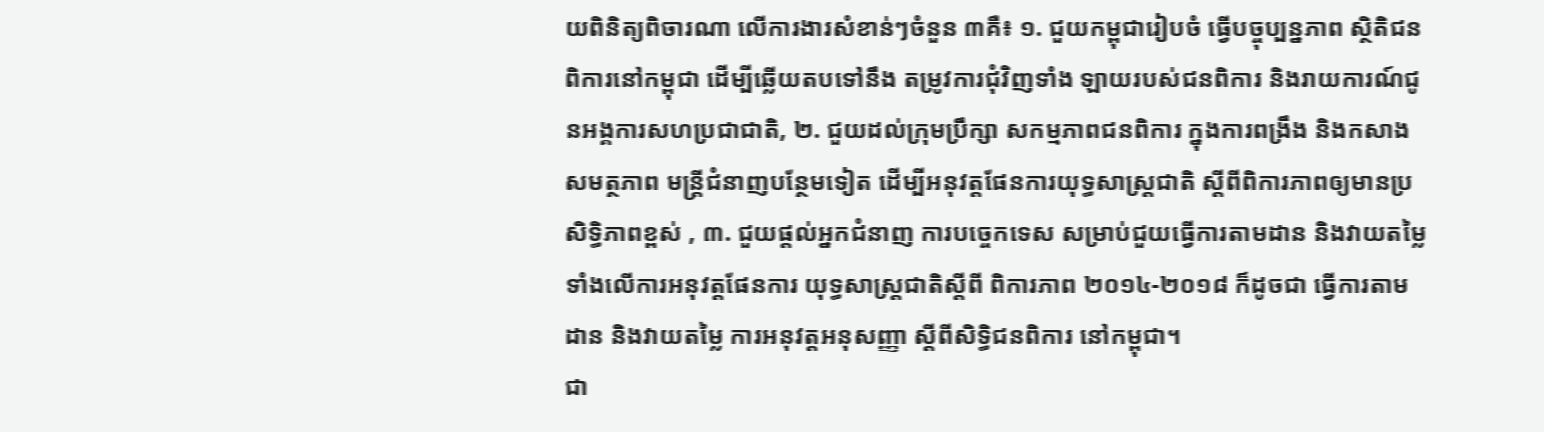យពិនិត្យពិចារណា លើការងារសំខាន់ៗចំនួន ៣គឺ៖ ១. ជួយកម្ពុជារៀបចំ ធ្វើបច្ចុប្បន្នភាព ស្ថិតិជនពិការនៅកម្ពុជា ដើម្បីឆ្លើយតបទៅនឹង តម្រូវការជុំវិញទាំង ឡាយរបស់ជនពិការ និងរាយការណ៍ជូនអង្គការសហប្រជាជាតិ, ២. ជួយដល់ក្រុមប្រឹក្សា សកម្មភាពជនពិការ ក្នុងការពង្រឹង និងកសាងសមត្ថភាព មន្រ្តីជំនាញបន្ថែមទៀត ដើម្បីអនុវត្តផែនការយុទ្ធសាស្រ្តជាតិ ស្តីពីពិការភាពឲ្យមានប្រសិទ្ធិភាពខ្ពស់ , ៣. ជួយផ្តល់អ្នកជំនាញ ការបច្ចេកទេស សម្រាប់ជួយធ្វើការតាមដាន និងវាយតម្លៃ ទាំងលើការអនុវត្តផែនការ យុទ្ធសាស្ត្រជាតិស្តីពី ពិការភាព ២០១៤-២០១៨ ក៏ដូចជា ធ្វើការតាមដាន និងវាយតម្លៃ ការអនុវត្តអនុសញ្ញា ស្តីពីសិទ្ធិជនពិការ នៅកម្ពុជា។
ជា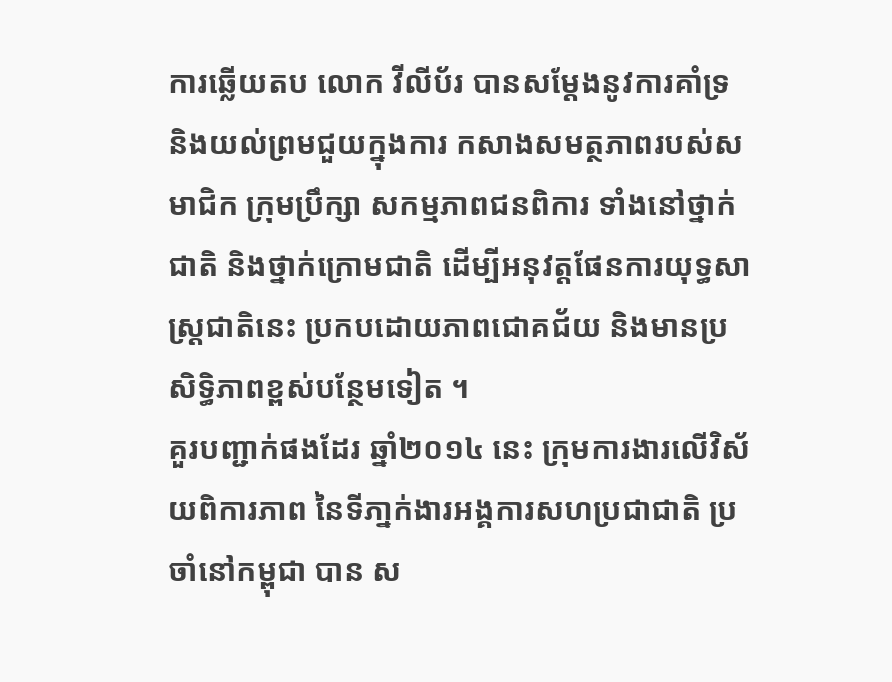ការឆ្លើយតប លោក វីលីប័រ បានសម្តែងនូវការគាំទ្រ និងយល់ព្រមជួយក្នុងការ កសាងសមត្ថភាពរបស់សមាជិក ក្រុមប្រឹក្សា សកម្មភាពជនពិការ ទាំងនៅថ្នាក់ជាតិ និងថ្នាក់ក្រោមជាតិ ដើម្បីអនុវត្តផែនការយុទ្ធសាស្រ្តជាតិនេះ ប្រកបដោយភាពជោគជ័យ និងមានប្រសិទិ្ធភាពខ្ពស់បន្ថែមទៀត ។
គួរបញ្ជាក់ផងដែរ ឆ្នាំ២០១៤ នេះ ក្រុមការងារលើវិស័យពិការភាព នៃទីភា្នក់ងារអង្គការសហប្រជាជាតិ ប្រចាំនៅកម្ពុជា បាន ស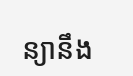ន្យានឹង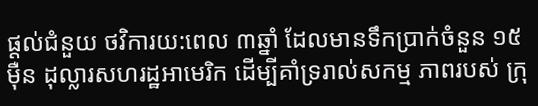ផ្តល់ជំនួយ ថវិការយ:ពេល ៣ឆ្នាំ ដែលមានទឹកប្រាក់ចំនួន ១៥ម៉ឺន ដុល្លារសហរដ្ឋអាមេរិក ដើម្បីគាំទ្ររាល់សកម្ម ភាពរបស់ ក្រុ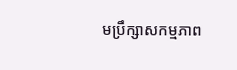មប្រឹក្សាសកម្មភាព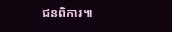ជនពិការ៕